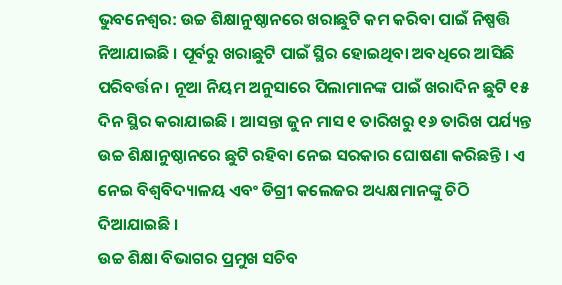ଭୁବନେଶ୍ୱର: ଉଚ୍ଚ ଶିକ୍ଷାନୁଷ୍ଠାନରେ ଖରାଛୁଟି କମ କରିବା ପାଇଁ ନିଷ୍ପତ୍ତି ନିଆଯାଇଛି । ପୂର୍ବରୁ ଖରାଛୁଟି ପାଇଁ ସ୍ଥିର ହୋଇଥିବା ଅବଧିରେ ଆସିଛି ପରିବର୍ତ୍ତନ । ନୂଆ ନିୟମ ଅନୁସାରେ ପିଲାମାନଙ୍କ ପାଇଁ ଖରାଦିନ ଛୁଟି ୧୫ ଦିନ ସ୍ଥିର କରାଯାଇଛି । ଆସନ୍ତା ଜୁନ ମାସ ୧ ତାରିଖରୁ ୧୬ ତାରିଖ ପର୍ଯ୍ୟନ୍ତ ଉଚ୍ଚ ଶିକ୍ଷାନୁଷ୍ଠାନରେ ଛୁଟି ରହିବା ନେଇ ସରକାର ଘୋଷଣା କରିଛନ୍ତି । ଏ ନେଇ ବିଶ୍ୱବିଦ୍ୟାଳୟ ଏବଂ ଡିଗ୍ରୀ କଲେଜର ଅଧ୍ୟକ୍ଷମାନଙ୍କୁ ଚିଠି ଦିଆଯାଇଛି ।
ଉଚ୍ଚ ଶିକ୍ଷା ବିଭାଗର ପ୍ରମୁଖ ସଚିବ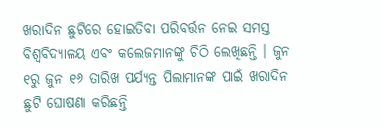ଖରାଦିନ ଛୁଟିରେ ହୋଇତିବା ପରିବର୍ତ୍ତନ ନେଇ ସମସ୍ତ ବିଶ୍ୱବିଦ୍ୟାଳୟ ଏବଂ କଲେଜମାନଙ୍କୁ ଚିଠି ଲେଖିଛନ୍ତି । ଜୁନ ୧ରୁ ଜୁନ ୧୬ ତାରିଖ ପର୍ଯ୍ୟନ୍ତ ପିଲାମାନଙ୍କ ପାଇଁ ଖରାଦିନ ଛୁଟି ଘୋଷଣା କରିଛନ୍ତି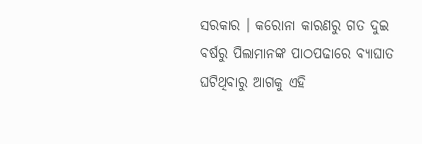ସରକାର । କରୋନା କାରଣରୁ ଗତ ଦୁଇ ବର୍ଷରୁ ପିଲାମାନଙ୍କ ପାଠପଢାରେ ବ୍ୟାଘାତ ଘଟିଥିବାରୁ ଆଗକୁ ଏହି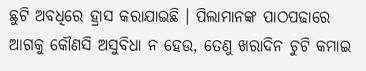ଛୁଟି ଅବଧିରେ ହ୍ରାସ କରାଯାଇଛି । ପିଲାମାନଙ୍କ ପାଠପଢାରେ ଆଗକୁ କୌଣସି ଅସୁବିଧା ନ ହେଉ, ତେଣୁ ଖରାଦିନ ଚୁଟି କମାଇ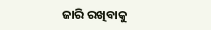ଜାରି ରଖିବାକୁ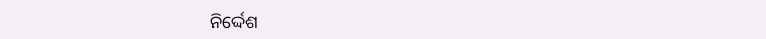ନିର୍ଦ୍ଦେଶ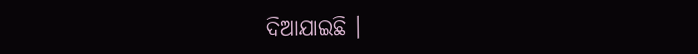ଦିଆଯାଇଛି ।